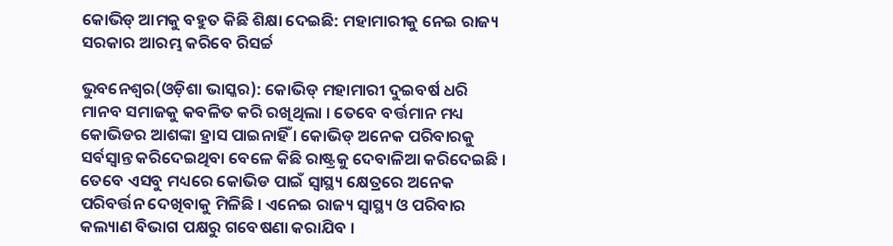କୋଭିଡ୍ ଆମକୁ ବହୁତ କିଛି ଶିକ୍ଷା ଦେଇଛି: ମହାମାରୀକୁ ନେଇ ରାଜ୍ୟ ସରକାର ଆରମ୍ଭ କରିବେ ରିସର୍ଚ୍ଚ

ଭୁବନେଶ୍ୱର(ଓଡ଼ିଶା ଭାସ୍କର): କୋଭିଡ୍ ମହାମାରୀ ଦୁଇବର୍ଷ ଧରି ମାନବ ସମାଜକୁ କବଳିତ କରି ରଖିଥିଲା । ତେବେ ବର୍ତ୍ତମାନ ମଧ୍ୟ କୋଭିଡର ଆଶଙ୍କା ହ୍ରାସ ପାଇନାହିଁ । କୋଭିଡ୍ ଅନେକ ପରିବାରକୁ ସର୍ବସ୍ୱାନ୍ତ କରିଦେଇଥିବା ବେଳେ କିଛି ରାଷ୍ଟ୍ରକୁ ଦେବାଳିଆ କରିଦେଇଛି । ତେବେ ଏସବୁ ମଧ୍ୟରେ କୋଭିଡ ପାଇଁ ସ୍ୱାସ୍ଥ୍ୟ କ୍ଷେତ୍ରରେ ଅନେକ ପରିବର୍ତ୍ତନ ଦେଖିବାକୁ ମିଳିଛି । ଏନେଇ ରାଜ୍ୟ ସ୍ୱାସ୍ଥ୍ୟ ଓ ପରିବାର କଲ୍ୟାଣ ବିଭାଗ ପକ୍ଷରୁ ଗବେଷଣା କରାଯିବ ।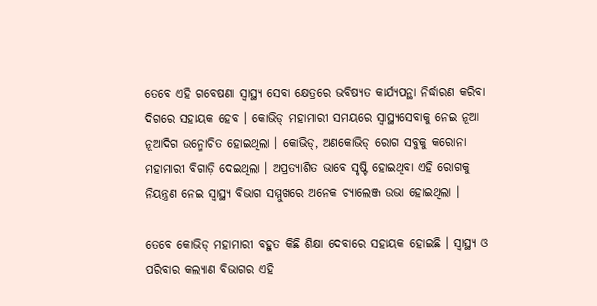ତେବେ ଏହି ଗବେଷଣା ସ୍ୱାସ୍ଥ୍ୟ ସେବା କ୍ଷେତ୍ରରେ ଭବିଷ୍ୟତ କାର୍ଯ୍ୟପନ୍ଥା ନିର୍ଦ୍ଧାରଣ କରିବା ଦିଗରେ ସହାୟକ ହେବ । କୋଭିଡ୍ ମହାମାରୀ ସମୟରେ ସ୍ୱାସ୍ଥ୍ୟସେବାକୁ ନେଇ ନୂଆ ନୂଆଦିଗ ଉନ୍ମୋଚିତ ହୋଇଥିଲା । କୋଭିଡ୍, ଅଣକୋଭିଡ୍ ରୋଗ ସବୁକୁ କରୋନା ମହାମାରୀ ବିଗାଡ଼ି ଦେଇଥିଲା । ଅପ୍ରତ୍ୟାଶିତ ଭାବେ ସୃଷ୍ଟି ହୋଇଥିବା ଏହି ରୋଗକୁ ନିୟନ୍ତ୍ରଣ ନେଇ ସ୍ୱାସ୍ଥ୍ୟ ବିଭାଗ ସମ୍ମୁଖରେ ଅନେକ ଚ୍ୟାଲେଞ୍ଜ ଉଭା ହୋଇଥିଲା ।

ତେବେ କୋଭିଡ୍ ମହାମାରୀ ବହୁତ କିଛି ଶିକ୍ଷା ଦେବାରେ ସହାୟକ ହୋଇଛି । ସ୍ୱାସ୍ଥ୍ୟ ଓ ପରିବାର କଲ୍ୟାଣ ବିଭାଗର ଏହି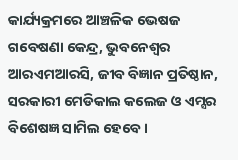କାର୍ଯ୍ୟକ୍ରମରେ ଆଞ୍ଚଳିକ ଭେଷଜ ଗବେଷଣା କେନ୍ଦ୍ର, ଭୁବନେଶ୍ୱର ଆରଏମଆରସି, ଜୀବ ବିଜ୍ଞାନ ପ୍ରତିଷ୍ଠାନ, ସରକାରୀ ମେଡିକାଲ କଲେଜ ଓ ଏମ୍ସର ବିଶେଷଜ୍ଞ ସାମିଲ ହେବେ ।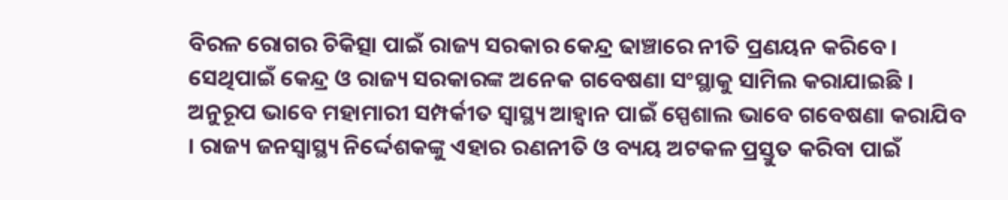ବିରଳ ରୋଗର ଚିକିତ୍ସା ପାଇଁ ରାଜ୍ୟ ସରକାର କେନ୍ଦ୍ର ଢାଞ୍ଚାରେ ନୀତି ପ୍ରଣୟନ କରିବେ । ସେଥିପାଇଁ କେନ୍ଦ୍ର ଓ ରାଜ୍ୟ ସରକାରଙ୍କ ଅନେକ ଗବେଷଣା ସଂସ୍ଥାକୁ ସାମିଲ କରାଯାଇଛି । ଅନୁରୂପ ଭାବେ ମହାମାରୀ ସମ୍ପର୍କୀତ ସ୍ୱାସ୍ଥ୍ୟ ଆହ୍ୱାନ ପାଇଁ ସ୍ପେଶାଲ ଭାବେ ଗବେଷଣା କରାଯିବ । ରାଜ୍ୟ ଜନସ୍ୱାସ୍ଥ୍ୟ ନିର୍ଦ୍ଦେଶକଙ୍କୁ ଏହାର ରଣନୀତି ଓ ବ୍ୟୟ ଅଟକଳ ପ୍ରସ୍ତୁତ କରିବା ପାଇଁ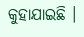କୁହାଯାଇଛି ।